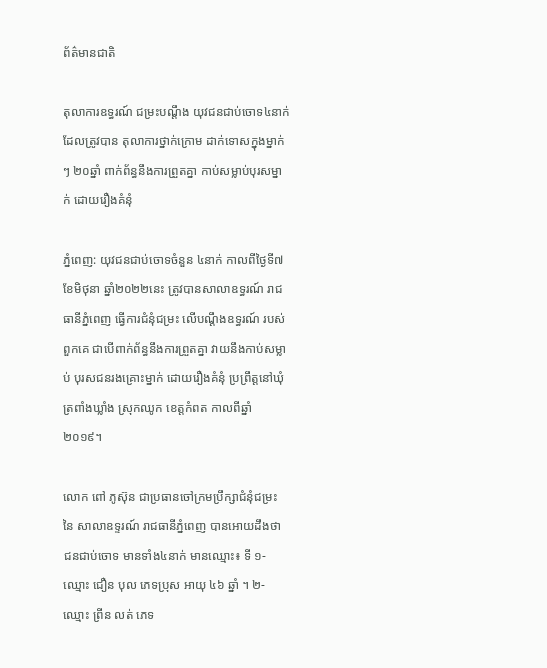ព័ត៌មានជាតិ

តុលាការឧទ្ធរណ៍ ជម្រះបណ្តឹង យុវជនជាប់ចោទ៤នាក់ ដែលត្រូវបាន តុលាការថ្នាក់ក្រោម ដាក់ទោសក្នុងម្នាក់ៗ ២០ឆ្នាំ ពាក់ព័ន្ធនឹងការព្រួតគ្នា កាប់សម្លាប់បុរសម្នាក់ ដោយរឿងគំនុំ

ភ្នំពេញ: យុវជនជាប់ចោទចំនួន ៤នាក់ កាលពីថ្ងៃទី៧ ខែមិថុនា ឆ្នាំ២០២២នេះ ត្រូវបានសាលាឧទ្ធរណ៍ រាជធានីភ្នំពេញ ធ្វើការជំនុំជម្រះ លើបណ្ដឹងឧទ្ធរណ៍ របស់ពួកគេ ជាបើពាក់ព័ន្ធនឹងការព្រួតគ្នា វាយនឹងកាប់សម្លាប់ បុរសជនរងគ្រោះម្នាក់ ដោយរឿងគំនុំ ប្រព្រឹត្តនៅឃុំត្រពាំងឃ្លាំង ស្រុកឈូក ខេត្តកំពត កាលពីឆ្នាំ២០១៩។

លោក ពៅ ភូស៊ុន ជាប្រធានចៅក្រមប្រឹក្សាជំនុំជម្រះ នៃ សាលាឧទ្ទរណ៍ រាជធានីភ្នំពេញ បានអោយដឹងថា ជនជាប់ចោទ មានទាំង៤នាក់ មានឈ្មោះ៖ ទី ១- ឈ្មោះ ជឿន បុល ភេទប្រុស អាយុ ៤៦ ឆ្នាំ ។ ២- ឈ្មោះ ព្រីន លត់ ភេទ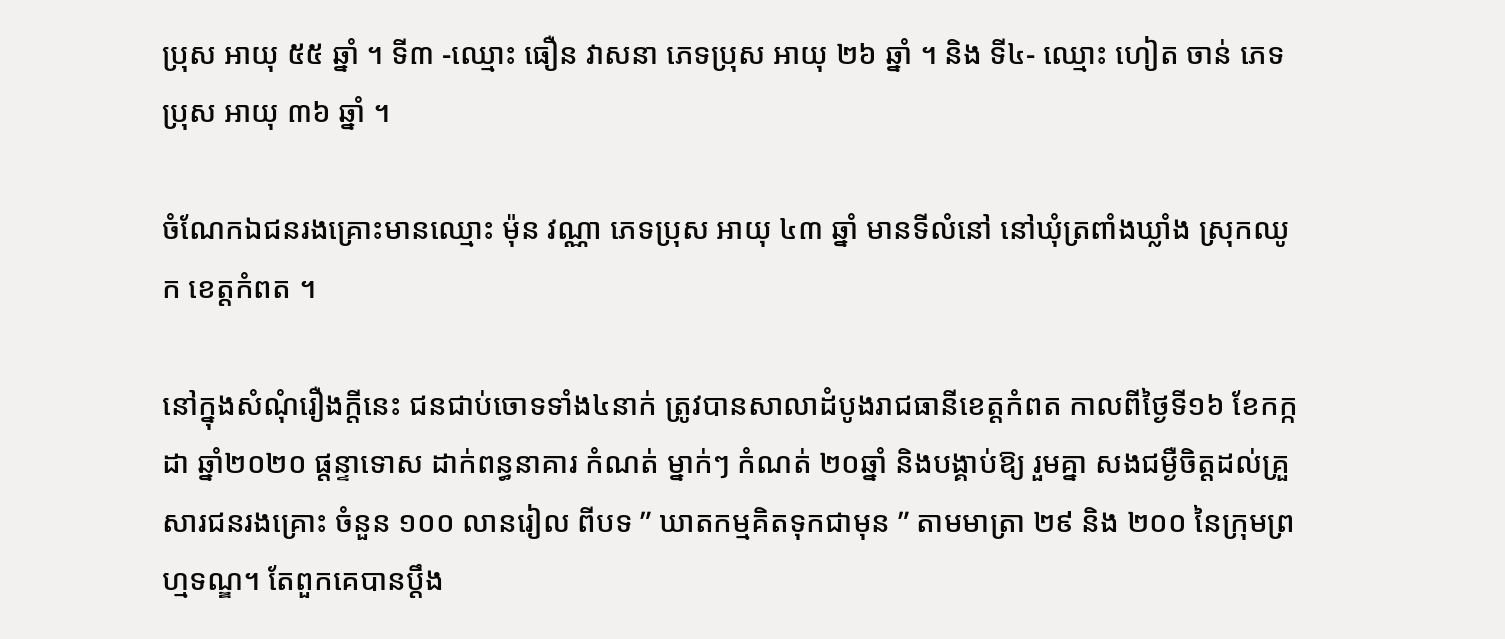ប្រុស អាយុ ៥៥ ឆ្នាំ ។ ទី៣ -ឈ្មោះ ធឿន វាសនា ភេទប្រុស អាយុ ២៦ ឆ្នាំ ។ និង ទី៤- ឈ្មោះ ហៀត ចាន់ ភេទប្រុស អាយុ ៣៦ ឆ្នាំ ។

ចំណែកឯជនរងគ្រោះមានឈ្មោះ ម៉ុន វណ្ណា ភេទប្រុស អាយុ ៤៣ ឆ្នាំ មានទីលំនៅ នៅឃុំត្រពាំងឃ្លាំង ស្រុកឈូក ខេត្តកំពត ។

នៅក្នុងសំណុំរឿងក្តីនេះ ជនជាប់ចោទទាំង៤នាក់ ត្រូវបានសាលាដំបូងរាជធានីខេត្តកំពត កាលពីថ្ងៃទី១៦ ខែកក្កដា ឆ្នាំ២០២០ ផ្តន្ទាទោស ដាក់ពន្ធនាគារ កំណត់ ម្នាក់ៗ កំណត់ ២០ឆ្នាំ និងបង្គាប់ឱ្យ រួមគ្នា សងជម្ងឺចិត្តដល់គ្រួសារជនរងគ្រោះ ចំនួន ១០០ លានរៀល ពីបទ ” ឃាតកម្មគិតទុកជាមុន ” តាមមាត្រា ២៩ និង ២០០ នៃក្រុមព្រហ្មទណ្ឌ។ តែពួកគេបានប្តឹង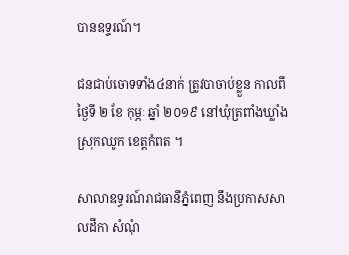បានឧទ្ទរណ៍។

ជនជាប់ចោទទាំង៤នាក់ ត្រូវបាចាប់ខ្លួន កាលពីថ្ងៃទី ២ ខែ កុម្ភៈ ឆ្នាំ ២០១៩ នៅឃុំត្រពាំងឃ្លាំង ស្រុកឈូក ខេត្តកំពត ។

សាលាឧទ្ធរណ៍រាជធានីភ្នំពេញ នឹងប្រកាសសាលដីកា សំណុំ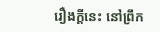រឿងក្តីនេះ នៅព្រឹក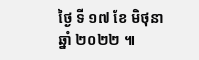ថ្ងៃ ទី ១៧ ខែ មិថុនា ឆ្នាំ ២០២២ ៕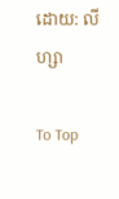ដោយ: លីហ្សា

To Top